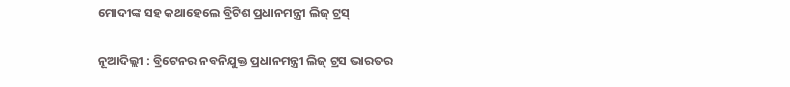ମୋଦୀଙ୍କ ସହ କଥାହେଲେ ବ୍ରିଟିଶ ପ୍ରଧାନମନ୍ତ୍ରୀ ଲିଜ୍ ଟ୍ରସ୍

ନୂଆଦିଲ୍ଲୀ : ବ୍ରିଟେନର ନବନିଯୁକ୍ତ ପ୍ରଧାନମନ୍ତ୍ରୀ ଲିଜ୍ ଟ୍ରସ ଭାରତର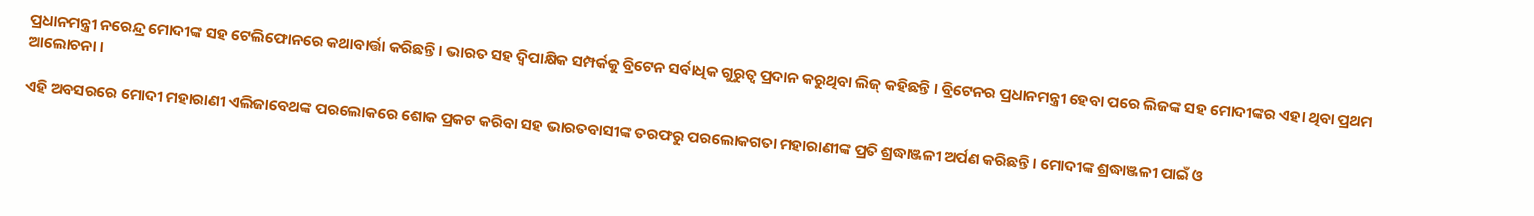ପ୍ରଧାନମନ୍ତ୍ରୀ ନରେନ୍ଦ୍ର ମୋଦୀଙ୍କ ସହ ଟେଲିଫୋନରେ କଥାବାର୍ତ୍ତା କରିଛନ୍ତି । ଭାରତ ସହ ଦ୍ବିପାକ୍ଷିକ ସମ୍ପର୍କକୁ ବ୍ରିଟେନ ସର୍ବାଧିକ ଗୁରୁତ୍ବ ପ୍ରଦାନ କରୁଥିବା ଲିଜ୍ କହିଛନ୍ତି । ବ୍ରିଟେନର ପ୍ରଧାନମନ୍ତ୍ରୀ ହେବା ପରେ ଲିଜଙ୍କ ସହ ମୋଦୀଙ୍କର ଏହା ଥିବା ପ୍ରଥମ ଆଲୋଚନା ।

ଏହି ଅବସରରେ ମୋଦୀ ମହାରାଣୀ ଏଲିଜାବେଥଙ୍କ ପରଲୋକରେ ଶୋକ ପ୍ରକଟ କରିବା ସହ ଭାରତବାସୀଙ୍କ ତରଫରୁ ପରଲୋକଗତା ମହାରାଣୀଙ୍କ ପ୍ରତି ଶ୍ରଦ୍ଧାଞ୍ଜଳୀ ଅର୍ପଣ କରିଛନ୍ତି । ମୋଦୀଙ୍କ ଶ୍ରଦ୍ଧାଞ୍ଜଳୀ ପାଇଁ ଓ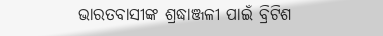ଭାରତବାସୀଙ୍କ ଶ୍ରଦ୍ଧାଞ୍ଜଳୀ ପାଇଁ ବ୍ରିଟିଶ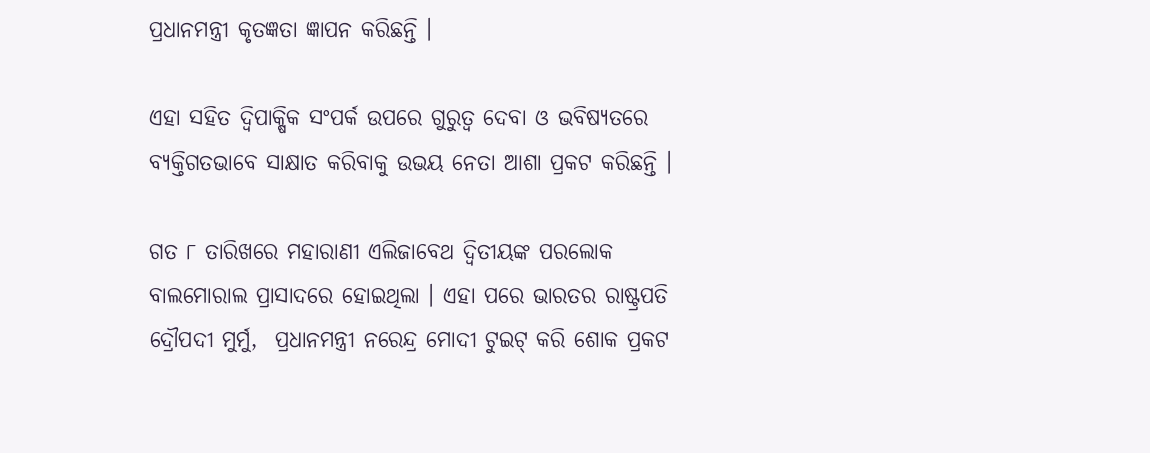ପ୍ରଧାନମନ୍ତ୍ରୀ କୃତଜ୍ଞତା ଜ୍ଞାପନ କରିଛନ୍ତି ।

ଏହା ସହିତ ଦ୍ବିପାକ୍ଷିକ ସଂପର୍କ ଉପରେ ଗୁରୁତ୍ବ ଦେବା ଓ ଭବିଷ୍ୟତରେ ବ୍ୟକ୍ତିଗତଭାବେ ସାକ୍ଷାତ କରିବାକୁ ଉଭୟ ନେତା ଆଶା ପ୍ରକଟ କରିଛନ୍ତି ।

ଗତ ୮ ତାରିଖରେ ମହାରାଣୀ ଏଲିଜାବେଥ ଦ୍ବିତୀୟଙ୍କ ପରଲୋକ ବାଲମୋରାଲ ପ୍ରାସାଦରେ ହୋଇଥିଲା । ଏହା ପରେ ଭାରତର ରାଷ୍ଟ୍ରପତି ଦ୍ରୌପଦୀ ମୁର୍ମୁ,  ପ୍ରଧାନମନ୍ତ୍ରୀ ନରେନ୍ଦ୍ର ମୋଦୀ ଟୁଇଟ୍ କରି ଶୋକ ପ୍ରକଟ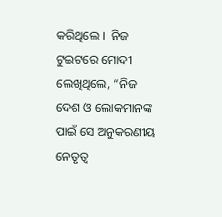କରିଥିଲେ ।  ନିଜ ଟୁଇଟରେ ମୋଦୀ ଲେଖିଥିଲେ, “ନିଜ ଦେଶ ଓ ଲୋକମାନଙ୍କ ପାଇଁ ସେ ଅନୁକରଣୀୟ ନେତୃତ୍ବ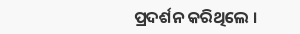ପ୍ରଦର୍ଶନ କରିଥିଲେ ।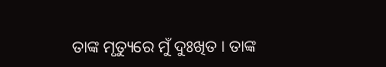ତାଙ୍କ ମୃତ୍ୟୁରେ ମୁଁ ଦୁଃଖିତ । ତାଙ୍କ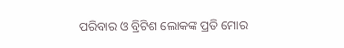ପରିବାର ଓ ବ୍ରିଟିଶ ଲୋକଙ୍କ ପ୍ରତି ମୋର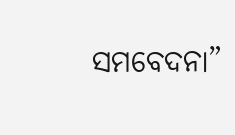ସମବେଦନା”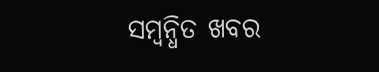ସମ୍ବନ୍ଧିତ ଖବର